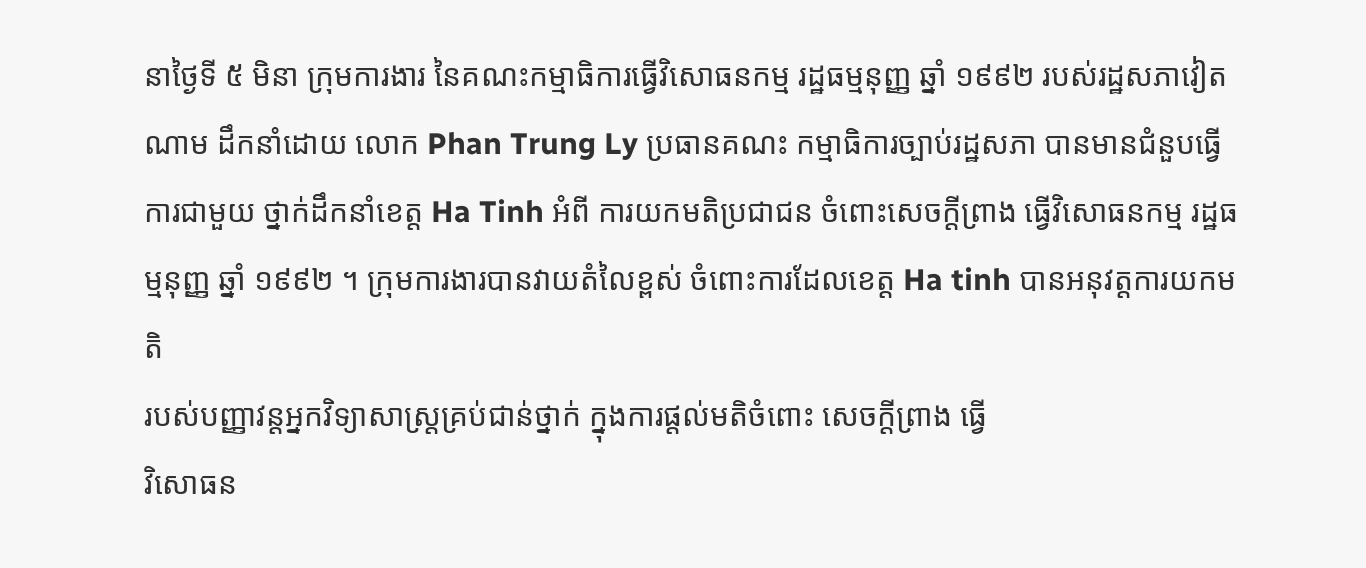នាថ្ងៃទី ៥ មិនា ក្រុមការងារ នៃគណះកម្មាធិការធ្វើវិសោធនកម្ម រដ្ឋធម្មនុញ្ញ ឆ្នាំ ១៩៩២ របស់រដ្ឋសភាវៀតណាម ដឹកនាំដោយ លោក Phan Trung Ly ប្រធានគណះ កម្មាធិការច្បាប់រដ្ឋសភា បានមានជំនួបធ្វើការជាមួយ ថ្នាក់ដឹកនាំខេត្ត Ha Tinh អំពី ការយកមតិប្រជាជន ចំពោះសេចក្ដីព្រាង ធ្វើវិសោធនកម្ម រដ្ឋធម្មនុញ្ញ ឆ្នាំ ១៩៩២ ។ ក្រុមការងារបានវាយតំលៃខ្ពស់ ចំពោះការដែលខេត្ត Ha tinh បានអនុវត្តការយកមតិ
របស់បញ្ញាវន្តអ្នកវិទ្យាសាស្ត្រគ្រប់ជាន់ថ្នាក់ ក្នុងការផ្តល់មតិចំពោះ សេចក្ដីព្រាង ធ្វើ
វិសោធន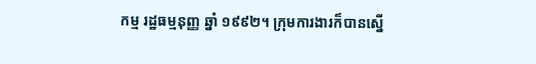កម្ម រដ្ឋធម្មនុញ្ញ ឆ្នាំ ១៩៩២។ ក្រុមការងារក៏បានស្នើ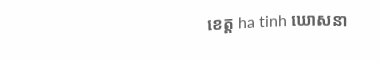ខេត្ត ha tinh ឃោសនា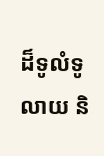ដ៏ទូលំទូលាយ និ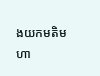ងយកមតិមហា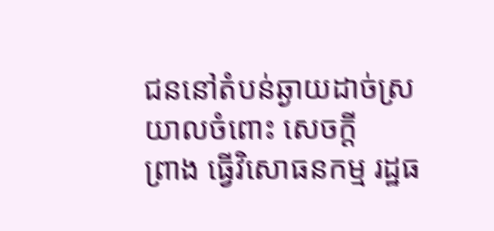ជននៅតំបន់ឆ្ងាយដាច់ស្រយាលចំពោះ សេចក្ដី
ព្រាង ធ្វើវិសោធនកម្ម រដ្ឋធ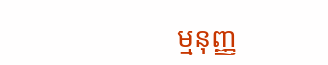ម្មនុញ្ញ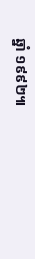ឆ្នាំ ១៩៩២៕